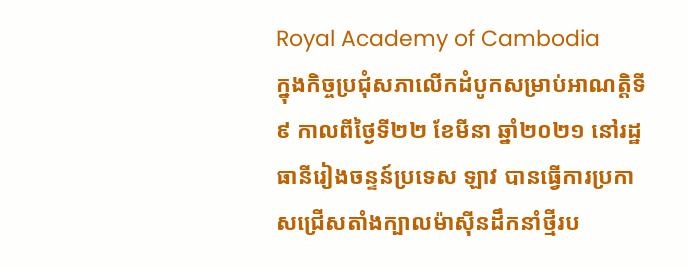Royal Academy of Cambodia
ក្នុងកិច្ចប្រជុំសភាលើកដំបូកសម្រាប់អាណត្តិទី៩ កាលពីថ្ងៃទី២២ ខែមីនា ឆ្នាំ២០២១ នៅរដ្ឋធានីរៀងចន្ទន៍ប្រទេស ឡាវ បានធ្វើការប្រកាសជ្រើសតាំងក្បាលម៉ាស៊ីនដឹកនាំថ្មីរប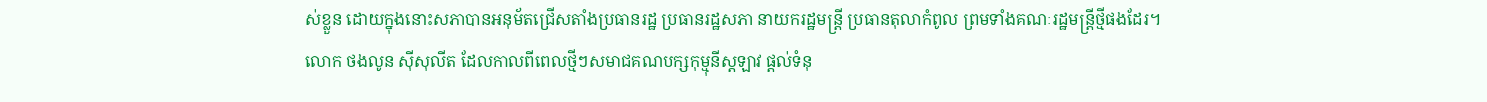ស់ខ្លួន ដោយក្នុងនោះសភាបានអនុម័តជ្រើសតាំងប្រធានរដ្ឋ ប្រធានរដ្ឋសភា នាយករដ្ឋមន្រ្តី ប្រធានតុលាកំពូល ព្រមទាំងគណៈរដ្ឋមន្រ្តីថ្មីផងដែរ។
លោក ថងលូន ស៊ីសុលីត ដែលកាលពីពេលថ្មីៗសមាជគណបក្សកុម្មុនីស្តឡាវ ផ្តល់ទំនុ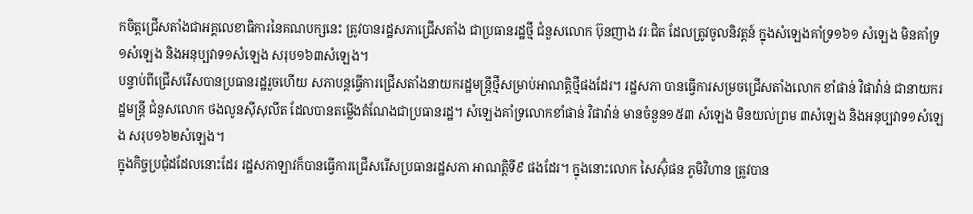កចិត្តជ្រើសតាំងជាអគ្គលេខាធិការនៃគណបក្សនេះ ត្រូវបានរដ្ឋសភាជ្រើសតាំង ជាប្រធានរដ្ឋថ្មី ជំនួសលោក ប៊ុនញាង វរៈជិត ដែលត្រូវចូលនិវត្តន៍ ក្នុងសំឡេងគាំទ្រ១៦១ សំឡេង មិនគាំទ្រ១សំឡេង និងអនុប្បវាទ១សំឡេង សរុប១៦៣សំឡេង។
បន្ទាប់ពីជ្រើសរើសបានប្រធានរដ្ឋរួចហើយ សភាបន្តធ្វើការជ្រើសតាំងនាយករដ្ឋមន្រ្តីថ្មីសម្រាប់អាណត្តិថ្មីផងដែរ។ រដ្ឋសភា បានធ្វើការសម្រចជ្រើសតាំងលោក ខាំផាន់ វិផាវ៉ាន់ ជានាយករដ្ឋមន្រ្តី ជំនួសលោក ថងលូនស៊ីសុលីត ដែលបានតម្លើងតំណែងជាប្រធានរដ្ឋ។ សំឡេងគាំទ្រលោកខាំផាន់ វិផាវ៉ាន់ មានចំនួន១៥៣ សំឡេង មិនយល់ព្រម ៣សំឡេង និងអនុប្បវាទ១សំឡេង សរុប១៦២សំឡេង។
ក្នុងកិច្ចប្រជុំដដែលនោះដែរ រដ្ឋសភាឡាវក៏បានធ្វើការជ្រើសរើសប្រធានរដ្ឋសភា អាណត្តិទី៩ ផងដែរ។ ក្នុងនោះលោក សៃស៊ុំផន ភូមិវិហាន ត្រូវបាន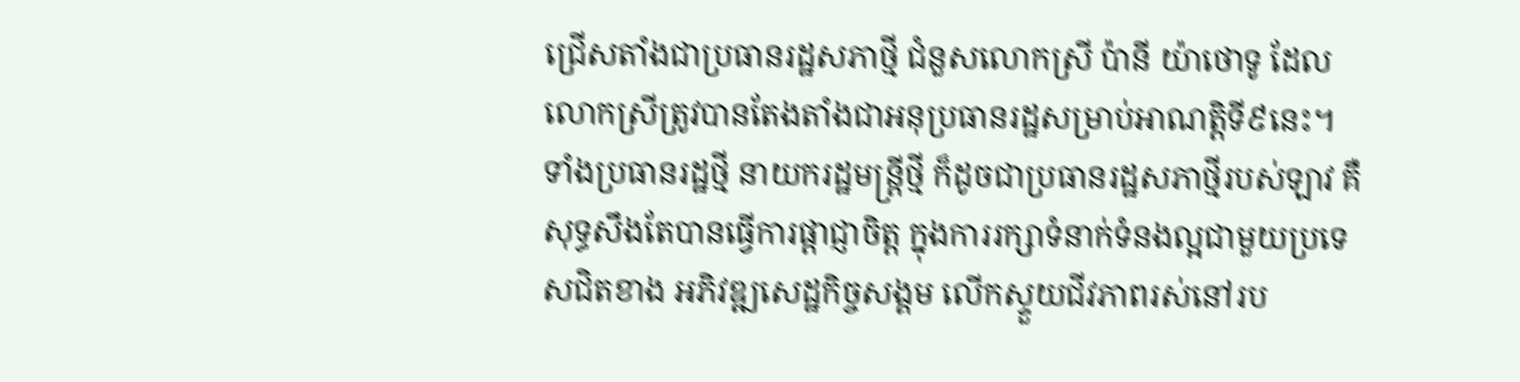ជ្រើសតាំងជាប្រធានរដ្ឋសភាថ្មី ជំនួសលោកស្រី ប៉ានី យ៉ាថោទូ ដែលលោកស្រីត្រូវបានតែងតាំងជាអនុប្រធានរដ្ឋសម្រាប់អាណត្តិទី៩នេះ។
ទាំងប្រធានរដ្ឋថ្មី នាយករដ្ឋមន្រ្តីថ្មី ក៏ដូចជាប្រធានរដ្ឋសភាថ្មីរបស់ឡាវ គឺសុទ្ធសឹងតែបានធ្វើការផ្តាជ្ញាចិត្ត ក្នុងការរក្សាទំនាក់ទំនងល្អជាមួយប្រទេសជិតខាង អភិវឌ្ឍសេដ្ឋកិច្ចសង្គម លើកស្ទួយជីវភាពរស់នៅរប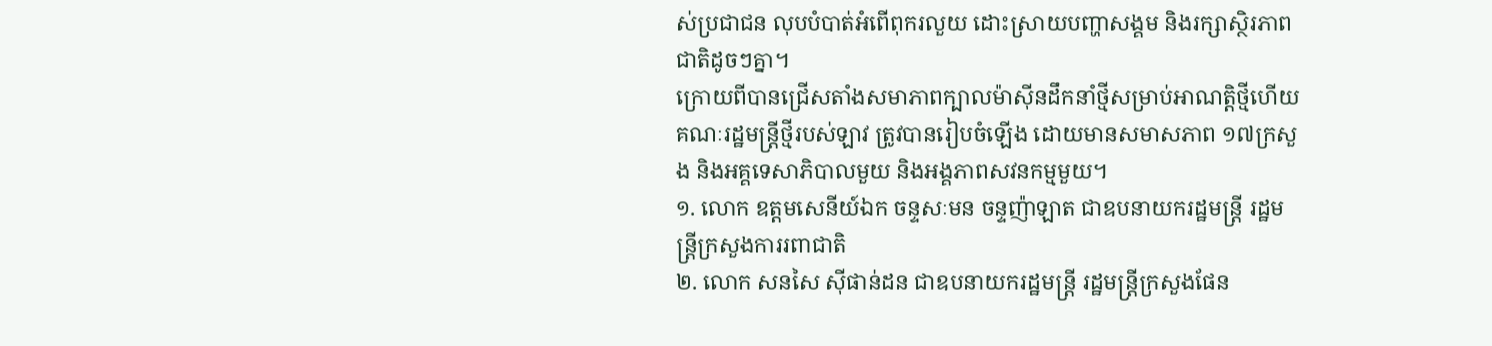ស់ប្រជាជន លុបបំបាត់អំពើពុករលួយ ដោះស្រាយបញ្ហាសង្គម និងរក្សាស្ថិរភាពជាតិដូចៗគ្នា។
ក្រោយពីបានជ្រើសតាំងសមាភាពក្បាលម៉ាស៊ីនដឹកនាំថ្មីសម្រាប់អាណត្តិថ្មីហើយ គណៈរដ្ឋមន្រ្តីថ្មីរបស់ឡាវ ត្រូវបានរៀបចំឡើង ដោយមានសមាសភាព ១៧ក្រសួង និងអគ្គទេសាភិបាលមួយ និងអង្គភាពសវនកម្មមួយ។
១. លោក ឧត្តមសេនីយ៍ឯក ចន្ទសៈមន ចន្ទញ៉ាឡាត ជាឧបនាយករដ្ឋមន្រ្តី រដ្ឋមន្រ្តីក្រសួងការរពាជាតិ
២. លោក សនសៃ ស៊ីផាន់ដន ជាឧបនាយករដ្ឋមន្រ្តី រដ្ឋមន្រ្តីក្រសួងផែន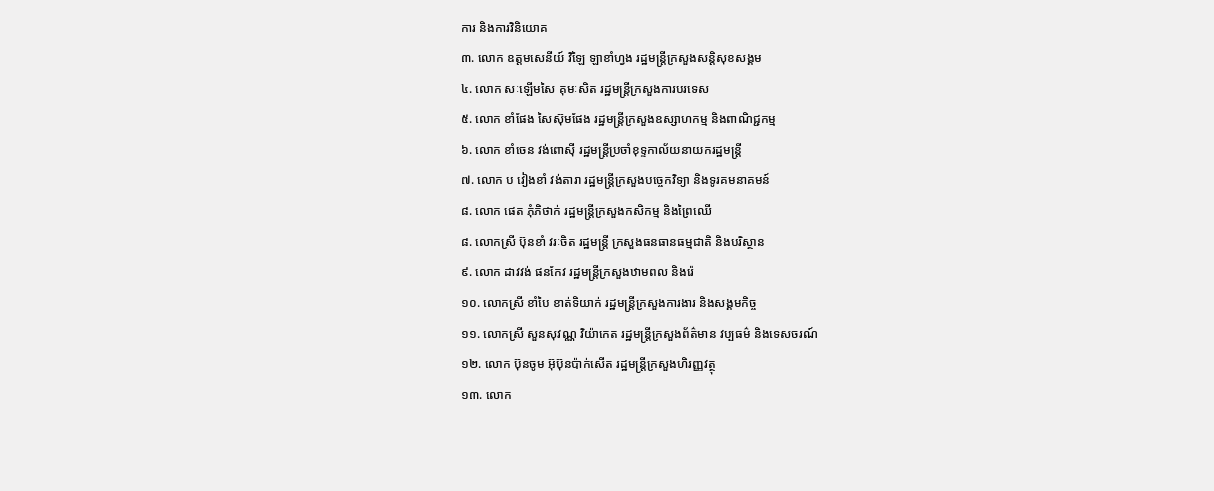ការ និងការវិនិយោគ
៣. លោក ឧត្តមសេនីយ៍ វិឡៃ ឡាខាំហ្វង រដ្ឋមន្រ្តីក្រសួងសន្តិសុខសង្គម
៤. លោក សៈឡើមសៃ គុមៈសិត រដ្ឋមន្រ្តីក្រសួងការបរទេស
៥. លោក ខាំផែង សៃស៊ុមផែង រដ្ឋមន្រ្តីក្រសួងឧស្សាហកម្ម និងពាណិជ្ជកម្ម
៦. លោក ខាំចេន វង់ពោស៊ី រដ្ឋមន្រ្តីប្រចាំខុទ្ទកាល័យនាយករដ្ឋមន្រ្តី
៧. លោក ប វៀងខាំ វង់តារា រដ្ឋមន្រ្តីក្រសួងបច្ចេកវិទ្យា និងទូរគមនាគមន៍
៨. លោក ផេត ភុំភិថាក់ រដ្ឋមន្រ្តីក្រសួងកសិកម្ម និងព្រៃឈើ
៨. លោកស្រី ប៊ុនខាំ វរៈចិត រដ្ឋមន្រ្តី ក្រសួងធនធានធម្មជាតិ និងបរិស្ថាន
៩. លោក ដាវវង់ ផនកែវ រដ្ឋមន្រ្តីក្រសួងឋាមពល និងរ៉េ
១០. លោកស្រី ខាំបៃ ខាត់ទិយាក់ រដ្ឋមន្រ្តីក្រសួងការងារ និងសង្គមកិច្ច
១១. លោកស្រី សួនសុវណ្ណ វិយ៉ាកេត រដ្ឋមន្រ្តីក្រសួងព័ត៌មាន វប្បធម៌ និងទេសចរណ៍
១២. លោក ប៊ុនចូម អ៊ុប៊ុនប៉ាក់សើត រដ្ឋមន្រ្តីក្រសួងហិរញ្ញវត្ថុ
១៣. លោក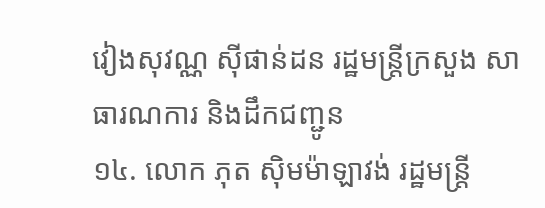វៀងសុវណ្ណ ស៊ីផាន់ដន រដ្ឋមន្រ្តីក្រសួង សាធារណការ និងដឹកជញ្ជូន
១៤. លោក ភុត ស៊ិមម៉ាឡាវង់ រដ្ឋមន្រ្តី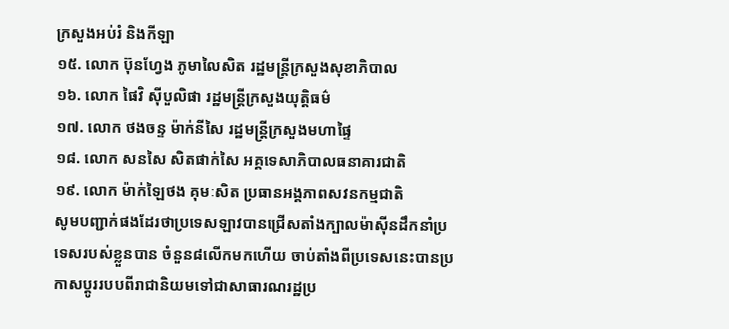ក្រសួងអប់រំ និងកីឡា
១៥. លោក ប៊ុនហ្វែង ភូមាលៃសិត រដ្ឋមន្រ្តីក្រសួងសុខាភិបាល
១៦. លោក ផៃវិ ស៊ីបួលិផា រដ្ឋមន្រ្តីក្រសួងយុត្តិធម៌
១៧. លោក ថងចន្ទ ម៉ាក់នីសៃ រដ្ឋមន្រ្តីក្រសួងមហាផ្ទៃ
១៨. លោក សនសៃ សិតផាក់សៃ អគ្គទេសាភិបាលធនាគារជាតិ
១៩. លោក ម៉ាក់ឡៃថង គុមៈសិត ប្រធានអង្គភាពសវនកម្មជាតិ
សូមបញ្ជាក់ផងដែរថាប្រទេសឡាវបានជ្រើសតាំងក្បាលម៉ាស៊ីនដឹកនាំប្រទេសរបស់ខ្លួនបាន ចំនួន៨លើកមកហើយ ចាប់តាំងពីប្រទេសនេះបានប្រកាសប្តូររបបពីរាជានិយមទៅជាសាធារណរដ្ឋប្រ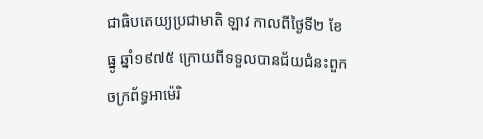ជាធិបតេយ្យប្រជាមាតិ ឡាវ កាលពីថ្ងៃទី២ ខែធ្នូ ឆ្នាំ១៩៧៥ ក្រោយពីទទួលបានជ័យជំនះពួកចក្រព័ទ្ធអាម៉េរិ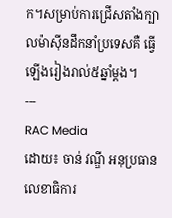ក។សម្រាប់ការជ្រើសតាំងក្បាលម៉ាស៊ីនដឹកនាំប្រទេសគឺ ធ្វើឡើងរៀងរាល់៥ឆ្នាំម្តង។
---
RAC Media
ដោយ៖ ចាន់ វណ្ឌី អនុប្រធានលេខាធិការ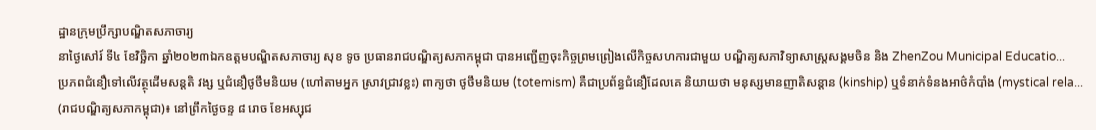ដ្ឋានក្រុមប្រឹក្សាបណ្ឌិតសភាចារ្យ
នាថ្ងៃសៅរ៍ ទី៤ ខែវិច្ឆិកា ឆ្នាំ២០២៣ឯកឧត្តមបណ្ឌិតសភាចារ្យ សុខ ទូច ប្រធានរាជបណ្ឌិត្យសភាកម្ពុជា បានអញ្ជើញចុះកិច្ចព្រមព្រៀងលើកិច្ចសហការជាមួយ បណ្ឌិត្យសភាវិទ្យាសាស្ត្រសង្គមចិន និង ZhenZou Municipal Educatio...
ប្រភពជំនឿទៅលើវត្ថុដើមសន្តតិ វង្ស ឬជំនឿថូថឹមនិយម (ហៅតាមអ្នក ស្រាវជ្រាវខ្លះ) ពាក្យថា ថូថឹមនិយម (totemism) គឺជាប្រព័ន្ធជំនឿដែលគេ និយាយថា មនុស្សមានញាតិសន្តាន (kinship) ឬទំនាក់ទំនងអាថ៌កំបាំង (mystical rela...
(រាជបណ្ឌិត្យសភាកម្ពុជា)៖ នៅព្រឹកថ្ងៃចន្ទ ៨ រោច ខែអស្សុជ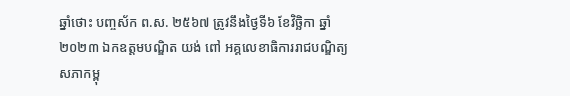ឆ្នាំថោះ បញ្ចស័ក ព.ស. ២៥៦៧ ត្រូវនឹងថ្ងៃទី៦ ខែវិច្ឆិកា ឆ្នាំ២០២៣ ឯកឧត្ដមបណ្ឌិត យង់ ពៅ អគ្គលេខាធិការរាជបណ្ឌិត្យសភាកម្ពុ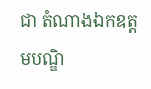ជា តំណាងឯកឧត្ដមបណ្ឌិ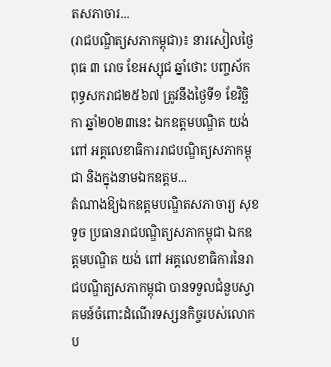តសភាចារ...
(រាជបណ្ឌិត្យសភាកម្ពុជា)៖ នារសៀលថ្ងៃពុធ ៣ រោច ខែអស្សុជ ឆ្នាំថោះ បញ្ចស័ក ពុទ្ធសករាជ២៥៦៧ ត្រូវនឹងថ្ងៃទី១ ខែវិច្ឆិកា ឆ្នាំ២០២៣នេះ ឯកឧត្ដមបណ្ឌិត យង់ ពៅ អគ្គលេខាធិការរាជបណ្ឌិត្យសភាកម្ពុជា និងក្នុងនាមឯកឧត្ដម...
តំណាងឱ្យឯកឧត្ដមបណ្ឌិតសភាចារ្យ សុខ ទូច ប្រធានរាជបណ្ឌិត្យសភាកម្ពុជា ឯកឧត្តមបណ្ឌិត យង់ ពៅ អគ្គលេខាធិការនៃរាជបណ្ឌិត្យសភាកម្ពុជា បានទទួលជំនួបស្វាគមន៍ចំពោះដំណើរទស្សនកិច្ចរបស់លោកប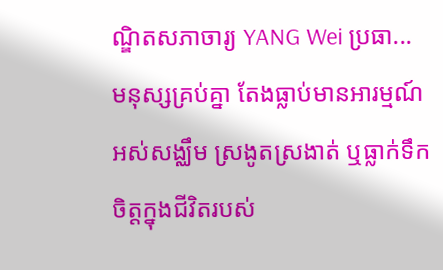ណ្ឌិតសភាចារ្យ YANG Wei ប្រធា...
មនុស្សគ្រប់គ្នា តែងធ្លាប់មានអារម្មណ៍ អស់សង្ឈឹម ស្រងូតស្រងាត់ ឬធ្លាក់ទឹកចិត្តក្នុងជីវិតរបស់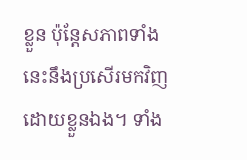ខ្លួន ប៉ុន្តែសភាពទាំងនេះនឹងប្រសើរមកវិញដោយខ្លួនឯង។ ទាំង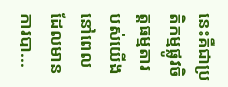នេះគឺជាប្រតិកម្មផ្លូវចិត្តធម្មតារបស់យើង នៅពេលដែលមានការបា...